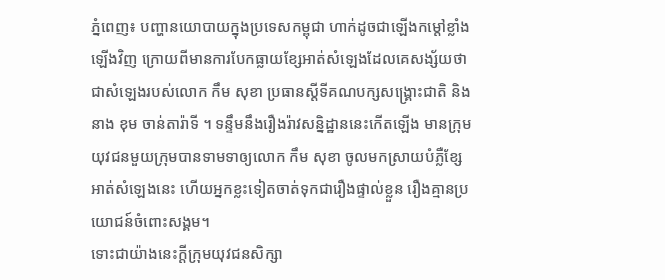ភ្នំពេញ៖ បញ្ហានយោបាយក្នុងប្រទេសកម្ពុជា ហាក់ដូចជាឡើងកម្តៅខ្លាំងឡើងវិញ ក្រោយពីមានការបែកធ្លាយខ្សែអាត់សំឡេងដែលគេសង្ស័យថាជាសំឡេងរបស់លោក កឹម សុខា ប្រធានស្តីទីគណបក្សសង្គ្រោះជាតិ និងនាង ខុម ចាន់តារ៉ាទី ។ ទន្ទឹមនឹងរឿងរ៉ាវសន្និដ្ឋាននេះកើតឡើង មានក្រុមយុវជនមួយក្រុមបានទាមទាឲ្យលោក កឹម សុខា ចូលមកស្រាយបំភ្លឺខ្សែអាត់សំឡេងនេះ ហើយអ្នកខ្លះទៀតចាត់ទុកជារឿងផ្ទាល់ខ្លួន រឿងគ្មានប្រយោជន៍ចំពោះសង្គម។
ទោះជាយ៉ាងនេះក្ដីក្រុមយុវជនសិក្សា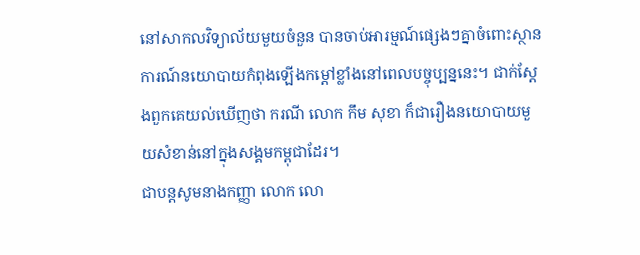នៅសាកលវិទ្យាល័យមួយចំនួន បានចាប់អារម្មណ៍ផ្សេងៗគ្នាចំពោះស្ថានការណ៍នយោបាយកំពុងឡើងកម្តៅខ្លាំងនៅពេលបច្ចុប្បន្ននេះ។ ជាក់ស្តែងពួកគេយល់ឃើញថា ករណី លោក កឹម សុខា ក៏ជារឿងនយោបាយមួយសំខាន់នៅក្នុងសង្គមកម្ពុជាដែរ។
ជាបន្តសូមនាងកញ្ញា លោក លោ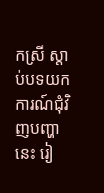កស្រី ស្ដាប់បទយកការណ៍ជុំវិញបញ្ហានេះ រៀ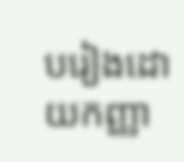បរៀងដោយកញ្ញា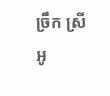ច្រឹក ស្រីអូ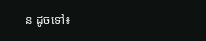ន ដូចទៅ៖